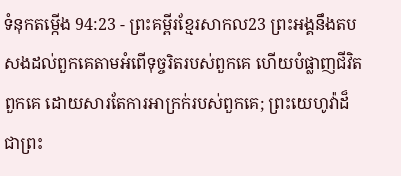ទំនុកតម្កើង 94:23 - ព្រះគម្ពីរខ្មែរសាកល23 ព្រះអង្គនឹងតបសងដល់ពួកគេតាមអំពើទុច្ចរិតរបស់ពួកគេ ហើយបំផ្លាញជីវិតពួកគេ ដោយសារតែការអាក្រក់របស់ពួកគេ; ព្រះយេហូវ៉ាដ៏ជាព្រះ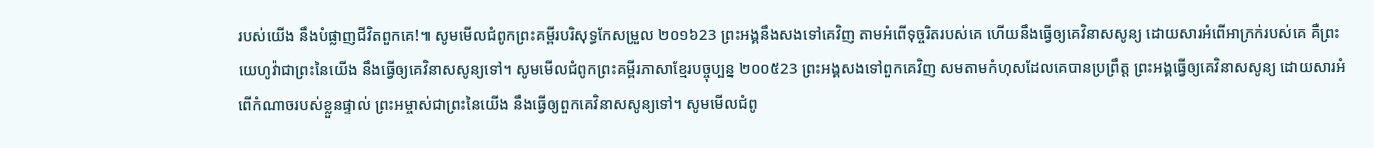របស់យើង នឹងបំផ្លាញជីវិតពួកគេ!៕ សូមមើលជំពូកព្រះគម្ពីរបរិសុទ្ធកែសម្រួល ២០១៦23 ព្រះអង្គនឹងសងទៅគេវិញ តាមអំពើទុច្ចរិតរបស់គេ ហើយនឹងធ្វើឲ្យគេវិនាសសូន្យ ដោយសារអំពើអាក្រក់របស់គេ គឺព្រះយេហូវ៉ាជាព្រះនៃយើង នឹងធ្វើឲ្យគេវិនាសសូន្យទៅ។ សូមមើលជំពូកព្រះគម្ពីរភាសាខ្មែរបច្ចុប្បន្ន ២០០៥23 ព្រះអង្គសងទៅពួកគេវិញ សមតាមកំហុសដែលគេបានប្រព្រឹត្ត ព្រះអង្គធ្វើឲ្យគេវិនាសសូន្យ ដោយសារអំពើកំណាចរបស់ខ្លួនផ្ទាល់ ព្រះអម្ចាស់ជាព្រះនៃយើង នឹងធ្វើឲ្យពួកគេវិនាសសូន្យទៅ។ សូមមើលជំពូ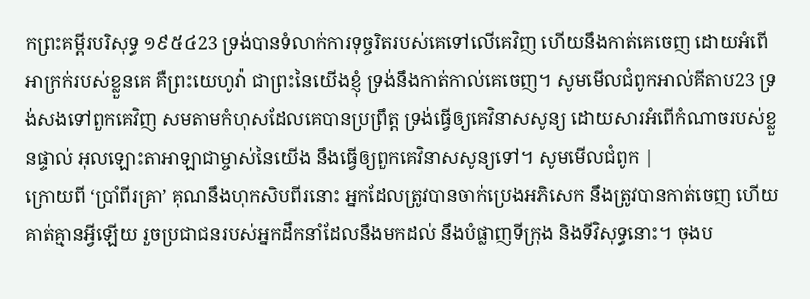កព្រះគម្ពីរបរិសុទ្ធ ១៩៥៤23 ទ្រង់បានទំលាក់ការទុច្ចរិតរបស់គេទៅលើគេវិញ ហើយនឹងកាត់គេចេញ ដោយអំពើអាក្រក់របស់ខ្លួនគេ គឺព្រះយេហូវ៉ា ជាព្រះនៃយើងខ្ញុំ ទ្រង់នឹងកាត់កាល់គេចេញ។ សូមមើលជំពូកអាល់គីតាប23 ទ្រង់សងទៅពួកគេវិញ សមតាមកំហុសដែលគេបានប្រព្រឹត្ត ទ្រង់ធ្វើឲ្យគេវិនាសសូន្យ ដោយសារអំពើកំណាចរបស់ខ្លួនផ្ទាល់ អុលឡោះតាអាឡាជាម្ចាស់នៃយើង នឹងធ្វើឲ្យពួកគេវិនាសសូន្យទៅ។ សូមមើលជំពូក |
ក្រោយពី ‘ប្រាំពីរគ្រា’ គុណនឹងហុកសិបពីរនោះ អ្នកដែលត្រូវបានចាក់ប្រេងអភិសេក នឹងត្រូវបានកាត់ចេញ ហើយគាត់គ្មានអ្វីឡើយ រួចប្រជាជនរបស់អ្នកដឹកនាំដែលនឹងមកដល់ នឹងបំផ្លាញទីក្រុង និងទីវិសុទ្ធនោះ។ ចុងប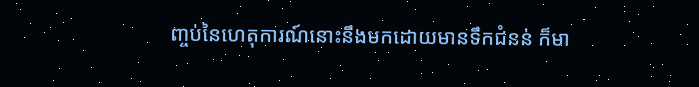ញ្ចប់នៃហេតុការណ៍នោះនឹងមកដោយមានទឹកជំនន់ ក៏មា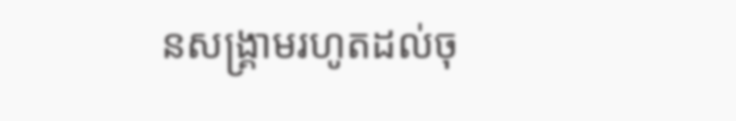នសង្គ្រាមរហូតដល់ចុ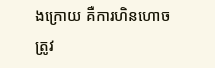ងក្រោយ គឺការហិនហោចត្រូវ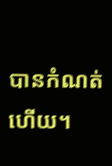បានកំណត់ហើយ។